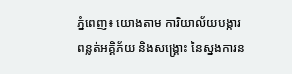ភ្នំពេញ៖ យោងតាម ការិយាល័យបង្ការពន្លត់អគ្គិភ័យ និងសង្គ្រោះ នៃស្នងការន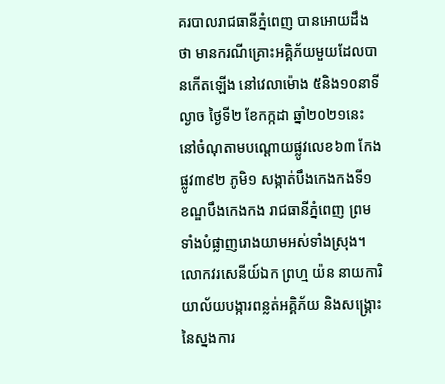គរបាលរាជធានីភ្នំពេញ បានអោយដឹងថា មានករណីគ្រោះអគ្គិភ័យមួយដែលបានកើតឡើង នៅវេលាម៉ោង ៥និង១០នាទីល្ងាច ថ្ងៃទី២ ខែកក្កដា ឆ្នាំ២០២១នេះ នៅចំណុតាមបណ្ដោយផ្លូវលេខ៦៣ កែងផ្លូវ៣៩២ ភូមិ១ សង្កាត់បឹងកេងកងទី១ ខណ្ឌបឹងកេងកង រាជធានីភ្នំពេញ ព្រមទាំងបំផ្លាញរោងយាមអស់ទាំងស្រុង។
លោកវរសេនីយ៍ឯក ព្រហ្ម យ៉ន នាយការិយាល័យបង្ការពន្លត់អគ្គិភ័យ និងសង្គ្រោះ នៃស្នងការ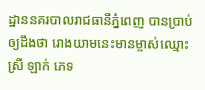ដ្ឋាននគរបាលរាជធានីភ្នំពេញ បានប្រាប់ឲ្យដឹងថា រោងយាមនេះមានម្ចាស់ឈ្មោះ ស្រី ឡាក់ ភេទ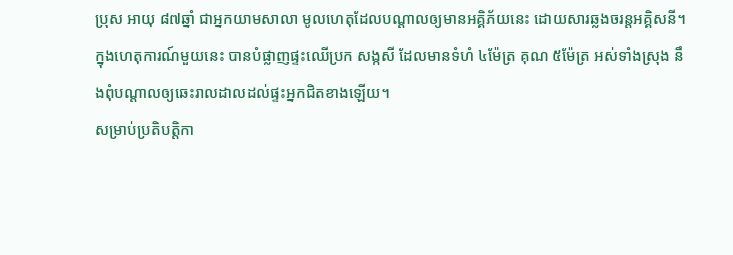ប្រុស អាយុ ៨៧ឆ្នាំ ជាអ្នកយាមសាលា មូលហេតុដែលបណ្ដាលឲ្យមានអគ្គិភ័យនេះ ដោយសារឆ្លងចរន្តអគ្គិសនី។
ក្នុងហេតុការណ៍មួយនេះ បានបំផ្លាញផ្ទះឈេីប្រក សង្កសី ដែលមានទំហំ ៤ម៉ែត្រ គុណ ៥ម៉ែត្រ អស់ទាំងស្រុង នឹងពុំបណ្តាលឲ្យឆេះរាលដាលដល់ផ្ទះអ្នកជិតខាងឡើយ។
សម្រាប់ប្រតិបត្តិកា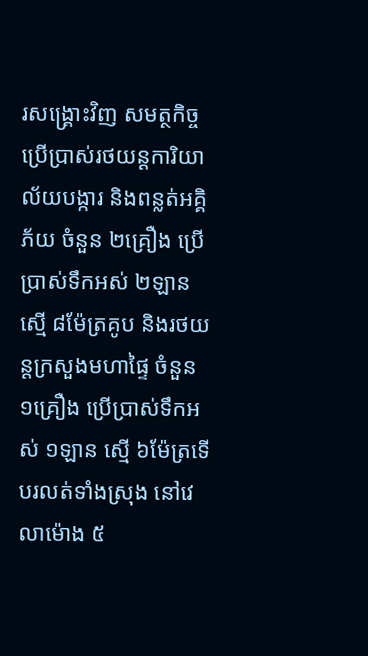រសង្គ្រោះវិញ សមត្ថកិច្ចប្រើប្រាស់រថយន្ដការិយាល័យបង្ការ និងពន្លត់អគ្គិភ័យ ចំនួន ២គ្រឿង ប្រើប្រាស់ទឹកអស់ ២ឡាន ស្មើ ៨ម៉ែត្រគូប និងរថយន្តក្រសួងមហាផ្ទៃ ចំនួន ១គ្រឿង ប្រើប្រាស់ទឹកអស់ ១ឡាន ស្មើ ៦ម៉ែត្រទើបរលត់ទាំងស្រុង នៅវេលាម៉ោង ៥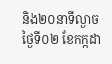និង២០នាទីល្ងាច ថ្ងៃទី០២ ខែកក្កដា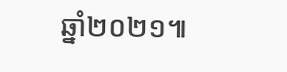ឆ្នាំ២០២១៕